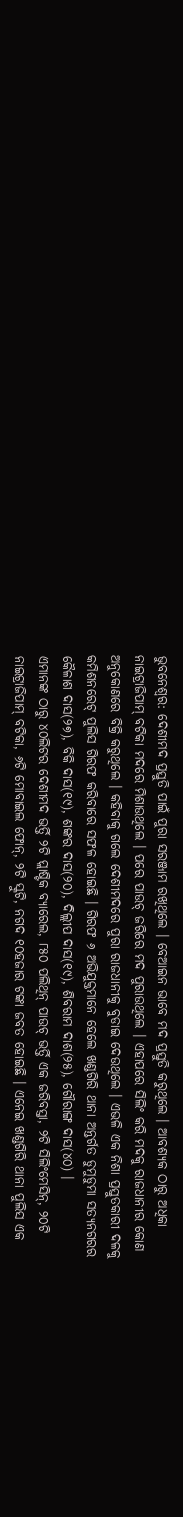ଭୁବନେଶ୍ୱର: ଦେଶୀମଦ ପ୍ରସ୍ତୁତି ପାଇଁ ପୁରା ସରଞ୍ଜାମ ରଖିଥିଲେ । ବେଆଇନ ଭାବେ ମଦ ପ୍ରସ୍ତୁତି କରୁଥିଲେ । ଆବଶ୍ୟକ ଠାରୁ ଅଧିକା ନାଇଟ୍ରାଜିପାମ୍ ବଟିକା ମଦରେ ମିଶାଉଥିଲେ । ପରେ ପାଉଚ୍ ଜରିରେ ମଦ ପୁରାଉଥିଲେ । ଏହାପରେ ସିଲିଂ କରି ମଦକୁ ରାଜଧାନୀର କୋଣ ଅନୁକୋଣରେ ବିକ୍ରି କରୁଥିଲେ । କହିବାକୁ ଗଲେ ଦେଶୀମଦରେ ପୁରା ରାଜଧାନୀକୁ ବୁଡାଇ ଦେଉଥିଲେ । ଏଭଳି ଏକ ନିଶା ପ୍ରସ୍ତୁତକାରୀ ଦଳକୁ କମିଶନରେଟ୍ ପୁଲିସ ଗିରଫ କରିବାରେ ସଫଳ ହୋଇଛି । ଗିରଫ ୬ ଅଭିଯୁକ୍ତମାନେ ହେଲେ ଖଣ୍ଡଗିରି ଥାନା ଅନ୍ତର୍ଗତ ଡୁମୁଡୁମା ସତ୍ୟନଗରର କୈଳାଶ ଦାସ(୨୭), ବିକି ଦାସ(୧୯), ଶଙ୍କର ଦାସ(୨୦), ଦିଲ୍ଲୀପ ଦାସ(୧୯), ଶିବରାମ ଦାଶ(୨୫), ଗୌରାଙ୍ଗ ଦାସ(୪୦) ।
ଏମାନଙ୍କ ଠାରୁ ୪୦ଲିଟର ଦେଶୀମଦ ଭର୍ତ୍ତି ୨ଟି ପ୍ଲାଷ୍ଟିକ ବ୍ୟାରେଲ, ୮୫୦ ପଲିଥିନ୍ ପାଉଚ୍ ଭର୍ତ୍ତି ଏକ ଜରିବସ୍ତା, ୨ଟି ସିଲିଂମେସିନ୍, ୨୦ଟି ନାଇଟ୍ରାଜିପାମ୍ ବଟିକା, ୬ଟି ମୋବାଇଲ ଫୋନ୍, ୨ଟି ସ୍କୁଟି, ନଗଦ ୧୦ହଜାର ଟଙ୍କା ଜବତ ହୋଇଛି । ଏନେଇ ଖଣ୍ଡଗିରି ଥାନା ପୁଲିସ ଏକ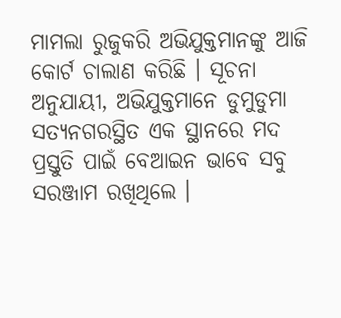ମାମଲା ରୁଜୁକରି ଅଭିଯୁକ୍ତମାନଙ୍କୁ ଆଜି କୋର୍ଟ ଚାଲାଣ କରିଛି । ସୂଚନା ଅନୁଯାୟୀ, ଅଭିଯୁକ୍ତମାନେ ଡୁମୁଡୁମା ସତ୍ୟନଗରସ୍ଥିତ ଏକ ସ୍ଥାନରେ ମଦ ପ୍ରସ୍ତୁତି ପାଇଁ ବେଆଇନ ଭାବେ ସବୁ ସରଞ୍ଜାମ ରଖିଥିଲେ ।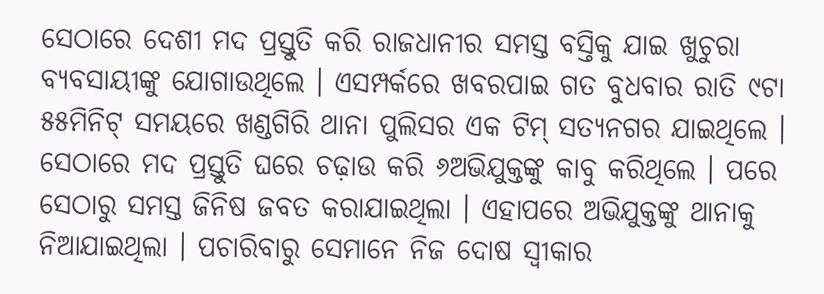ସେଠାରେ ଦେଶୀ ମଦ ପ୍ରସ୍ତୁତି କରି ରାଜଧାନୀର ସମସ୍ତ ବସ୍ତିକୁ ଯାଇ ଖୁଚୁରା ବ୍ୟବସାୟୀଙ୍କୁ ଯୋଗାଉଥିଲେ । ଏସମ୍ପର୍କରେ ଖବରପାଇ ଗତ ବୁଧବାର ରାତି ୯ଟା ୫୫ମିନିଟ୍ ସମୟରେ ଖଣ୍ଡଗିରି ଥାନା ପୁଲିସର ଏକ ଟିମ୍ ସତ୍ୟନଗର ଯାଇଥିଲେ । ସେଠାରେ ମଦ ପ୍ରସ୍ତୁତି ଘରେ ଚଢ଼ାଉ କରି ୬ଅଭିଯୁକ୍ତଙ୍କୁ କାବୁ କରିଥିଲେ । ପରେ ସେଠାରୁ ସମସ୍ତ ଜିନିଷ ଜବତ କରାଯାଇଥିଲା । ଏହାପରେ ଅଭିଯୁକ୍ତଙ୍କୁ ଥାନାକୁ ନିଆଯାଇଥିଲା । ପଚାରିବାରୁ ସେମାନେ ନିଜ ଦୋଷ ସ୍ୱୀକାର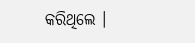କରିଥିଲେ ।